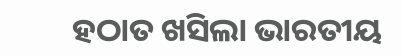ହଠାତ ଖସିଲା ଭାରତୀୟ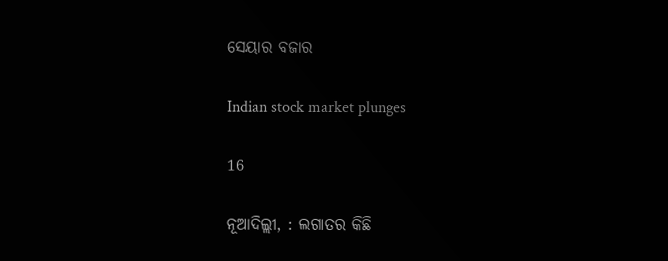ସେୟାର ବଜାର

Indian stock market plunges

16

ନୂଆଦିଲ୍ଲୀ, : ଲଗାତର କିଛି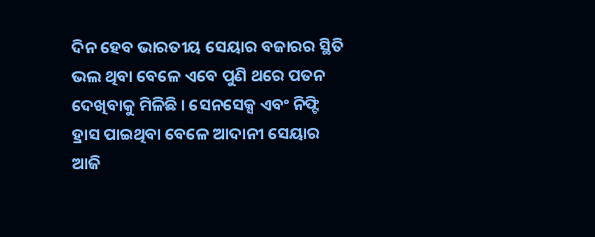ଦିନ ହେବ ଭାରତୀୟ ସେୟାର ବଜାରର ସ୍ଥିତି ଭଲ ଥିବା ବେଳେ ଏବେ ପୁଣି ଥରେ ପତନ ଦେଖିବାକୁ ମିଳିଛି । ସେନସେକ୍ସ ଏବଂ ନିଫ୍ଟି ହ୍ରାସ ପାଇଥିବା ବେଳେ ଆଦାନୀ ସେୟାର ଆଜି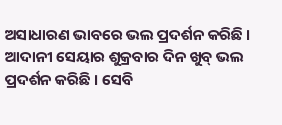ଅସାଧାରଣ ଭାବରେ ଭଲ ପ୍ରଦର୍ଶନ କରିଛି । ଆଦାନୀ ସେୟାର ଶୁକ୍ରବାର ଦିନ ଖୁବ୍ ଭଲ ପ୍ରଦର୍ଶନ କରିଛି । ସେବି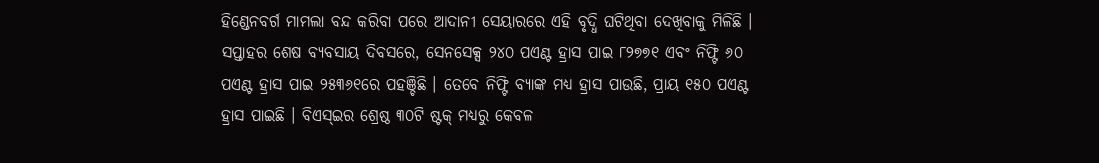ହିଣ୍ଡେନବର୍ଗ ମାମଲା ବନ୍ଦ କରିବା ପରେ ଆଦାନୀ ସେୟାରରେ ଏହି ବୃଦ୍ଧି ଘଟିଥିବା ଦେଖିବାକୁ ମିଳିଛି । ସପ୍ତାହର ଶେଷ ବ୍ୟବସାୟ ଦିବସରେ, ସେନସେକ୍ସ ୨୪୦ ପଏଣ୍ଟ ହ୍ରାସ ପାଇ ୮୨୭୭୧ ଏବଂ ନିଫ୍ଟି ୬୦ ପଏଣ୍ଟ ହ୍ରାସ ପାଇ ୨୫୩୬୧ରେ ପହଞ୍ଚିଛି । ତେବେ ନିଫ୍ଟି ବ୍ୟାଙ୍କ ମଧ୍ୟ ହ୍ରାସ ପାଉଛି, ପ୍ରାୟ ୧୫୦ ପଏଣ୍ଟ ହ୍ରାସ ପାଇଛି । ବିଏସ୍‌ଇର ଶ୍ରେଷ୍ଠ ୩୦ଟି ଷ୍ଟକ୍‌ ମଧ୍ୟରୁ କେବଳ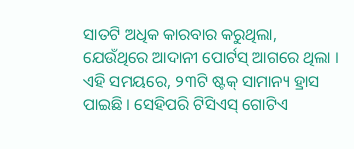ସାତଟି ଅଧିକ କାରବାର କରୁଥିଲା, ଯେଉଁଥିରେ ଆଦାନୀ ପୋର୍ଟସ୍ ଆଗରେ ଥିଲା । ଏହି ସମୟରେ, ୨୩ଟି ଷ୍ଟକ୍‌ ସାମାନ୍ୟ ହ୍ରାସ ପାଇଛି । ସେହିପରି ଟିସିଏସ୍ ଗୋଟିଏ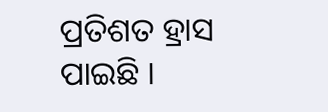ପ୍ରତିଶତ ହ୍ରାସ ପାଇଛି ।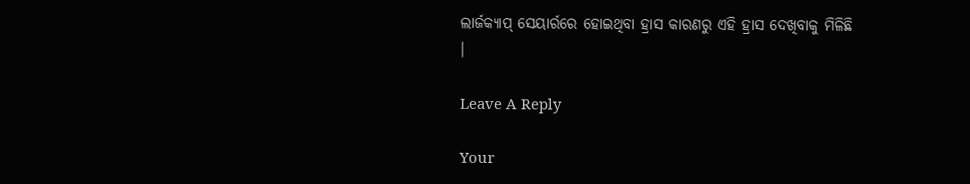ଲାର୍ଜକ୍ୟାପ୍ ସେୟାର୍ରରେ ହୋଇଥିବା ହ୍ରାସ କାରଣରୁ ଏହି ହ୍ରାସ ଦେଖିବାକୁ ମିଳିଛି ।

Leave A Reply

Your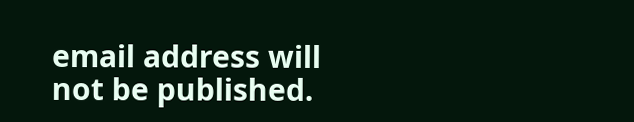email address will not be published.